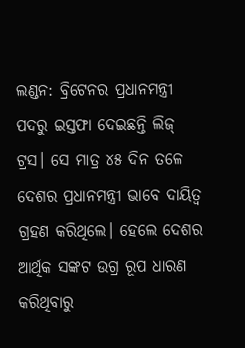ଲଣ୍ଡନ: ବ୍ରିଟେନର ପ୍ରଧାନମନ୍ତ୍ରୀ ପଦରୁ ଇସ୍ତଫା ଦେଇଛନ୍ତି ଲିଜ୍ ଟ୍ରସ। ସେ ମାତ୍ର ୪୫ ଦିନ ତଳେ ଦେଶର ପ୍ରଧାନମନ୍ତ୍ରୀ ଭାବେ ଦାୟିତ୍ୱ ଗ୍ରହଣ କରିଥିଲେ। ହେଲେ ଦେଶର ଆର୍ଥିକ ସଙ୍କଟ ଉଗ୍ର ରୂପ ଧାରଣ କରିଥିବାରୁ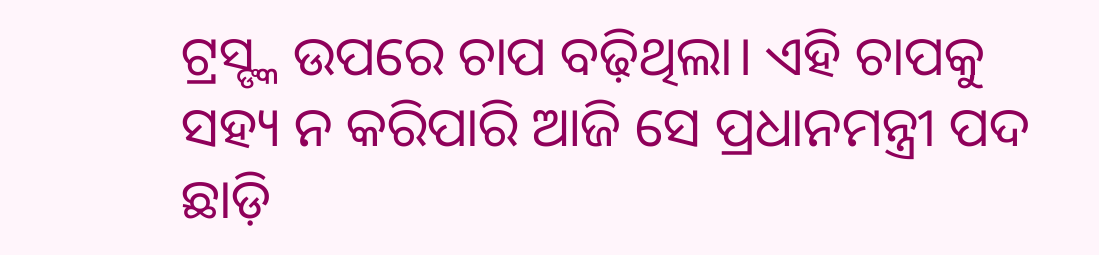ଟ୍ରସ୍ଙ୍କ ଉପରେ ଚାପ ବଢ଼ିଥିଲା। ଏହି ଚାପକୁ ସହ୍ୟ ନ କରିପାରି ଆଜି ସେ ପ୍ରଧାନମନ୍ତ୍ରୀ ପଦ ଛାଡ଼ି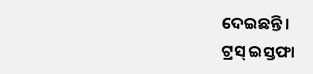ଦେଇଛନ୍ତି।
ଟ୍ରସ୍ ଇସ୍ତଫା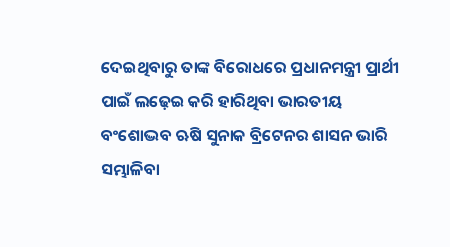ଦେଇଥିବାରୁ ତାଙ୍କ ବିରୋଧରେ ପ୍ରଧାନମନ୍ତ୍ରୀ ପ୍ରାର୍ଥୀ ପାଇଁ ଲଢ଼େଇ କରି ହାରିଥିବା ଭାରତୀୟ ବଂଶୋଦ୍ଭବ ଋଷି ସୁନାକ ବ୍ରିଟେନର ଶାସନ ଭାରି ସମ୍ଭାଳିବା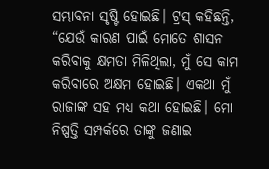ସମ୍ଭାବନା ସୃଷ୍ଟି ହୋଇଛି। ଟ୍ରସ୍ କହିଛନ୍ତି, “ଯେଉଁ କାରଣ ପାଇଁ ମୋତେ ଶାସନ କରିବାକୁ କ୍ଷମତା ମିଳିଥିଲା, ମୁଁ ସେ କାମ କରିବାରେ ଅକ୍ଷମ ହୋଇଛି। ଏକଥା ମୁଁ ରାଜାଙ୍କ ସହ ମଧ୍ୟ କଥା ହୋଇଛି। ମୋ ନିଷ୍ପତ୍ତି ସମ୍ପର୍କରେ ତାଙ୍କୁ ଜଣାଇ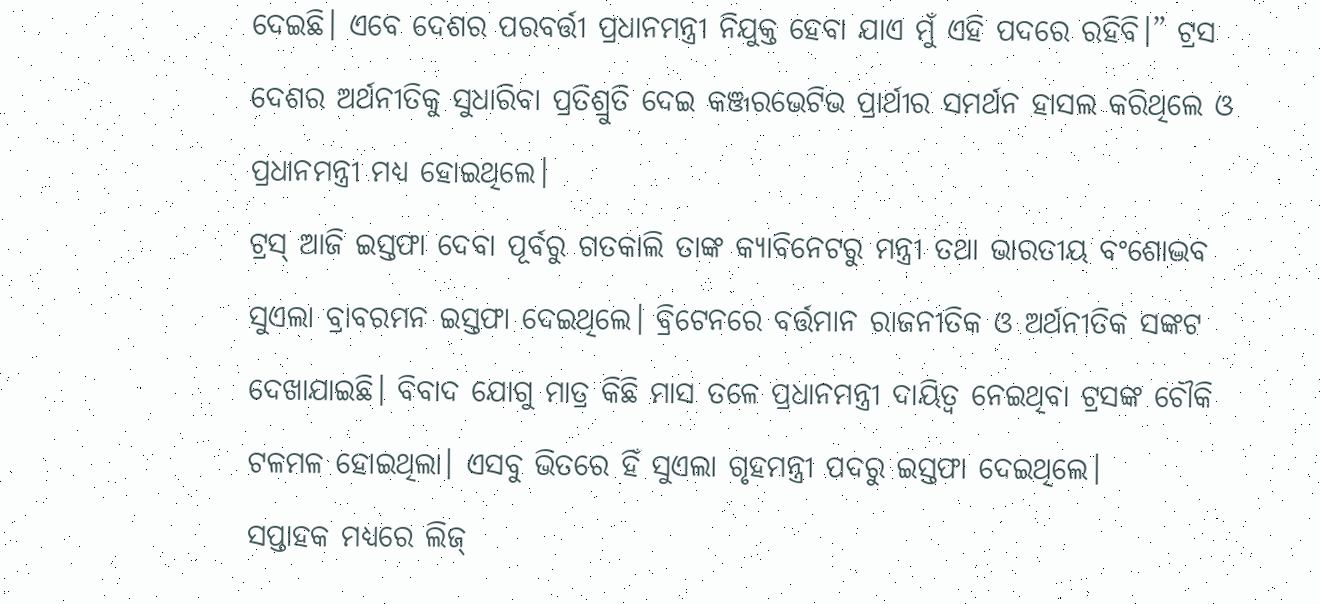ଦେଇଛି। ଏବେ ଦେଶର ପରବର୍ତ୍ତୀ ପ୍ରଧାନମନ୍ତ୍ରୀ ନିଯୁକ୍ତ ହେବା ଯାଏ ମୁଁ ଏହି ପଦରେ ରହିବି।” ଟ୍ରସ ଦେଶର ଅର୍ଥନୀତିକୁ ସୁଧାରିବା ପ୍ରତିଶ୍ରୁତି ଦେଇ କଞ୍ଜରଭେଟିଭ ପ୍ରାର୍ଥୀର ସମର୍ଥନ ହାସଲ କରିଥିଲେ ଓ ପ୍ରଧାନମନ୍ତ୍ରୀ ମଧ୍ୟ ହୋଇଥିଲେ।
ଟ୍ରସ୍ ଆଜି ଇସ୍ତଫା ଦେବା ପୂର୍ବରୁ ଗତକାଲି ତାଙ୍କ କ୍ୟାବିନେଟରୁ ମନ୍ତ୍ରୀ ତଥା ଭାରତୀୟ ବଂଶୋଦ୍ଭବ ସୁଏଲା ବ୍ରାବରମନ ଇସ୍ତଫା ଦେଇଥିଲେ। ବ୍ରିଟେନରେ ବର୍ତ୍ତମାନ ରାଜନୀତିକ ଓ ଅର୍ଥନୀତିକ ସଙ୍କଟ ଦେଖାଯାଇଛି। ବିବାଦ ଯୋଗୁ ମାତ୍ର କିଛି ମାସ ତଳେ ପ୍ରଧାନମନ୍ତ୍ରୀ ଦାୟିତ୍ୱ ନେଇଥିବା ଟ୍ରସଙ୍କ ଚୌକି ଟଳମଳ ହୋଇଥିଲା। ଏସବୁ ଭିତରେ ହିଁ ସୁଏଲା ଗୃହମନ୍ତ୍ରୀ ପଦରୁ ଇସ୍ତଫା ଦେଇଥିଲେ।
ସପ୍ତାହକ ମଧ୍ୟରେ ଲିଜ୍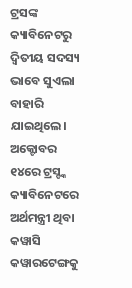ଟ୍ରସଙ୍କ କ୍ୟାବିନେଟରୁ ଦ୍ୱିତୀୟ ସଦସ୍ୟ ଭାବେ ସୁଏଲା ବାହାରି ଯାଇଥିଲେ। ଅକ୍ଟୋବର ୧୪ରେ ଟ୍ରସ୍ଙ୍କ କ୍ୟାବିନେଟରେ ଅର୍ଥମନ୍ତ୍ରୀ ଥିବା କୱାସି କୱାରଟେଙ୍ଗକୁ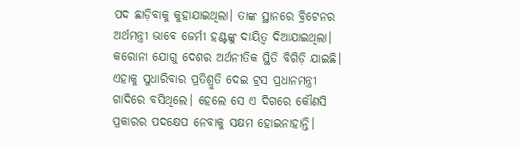ପଦ ଛାଡ଼ିବାକୁ କୁହାଯାଇଥିଲା। ତାଙ୍କ ସ୍ଥାନରେ ବ୍ରିଟେନର ଅର୍ଥମନ୍ତ୍ରୀ ଭାବେ ଜେର୍ମୀ ହଣ୍ଟଙ୍କୁ ଦାୟିତ୍ୱ ଦିଆଯାଇଥିଲା।
କରୋନା ଯୋଗୁ ଦେଶର ଅର୍ଥନୀତିକ ସ୍ଥିତି ବିଗିଡ଼ି ଯାଇଛି। ଏହାକୁ ସୁଧାରିବାର ପ୍ରତିଶ୍ରୁତି ଦେଇ ଟ୍ରସ ପ୍ରଧାନମନ୍ତ୍ରୀ ଗାଦିରେ ବସିଥିଲେ। ହେଲେ ସେ ଏ ଦିଗରେ କୌଣସି ପ୍ରକାରର ପଦକ୍ଷେପ ନେବାକୁ ସକ୍ଷମ ହୋଇନାହାନ୍ତି।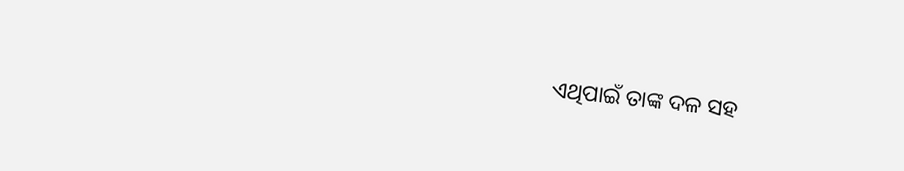ଏଥିପାଇଁ ତାଙ୍କ ଦଳ ସହ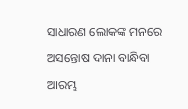ସାଧାରଣ ଲୋକଙ୍କ ମନରେ ଅସନ୍ତୋଷ ଦାନା ବାନ୍ଧିବା ଆରମ୍ଭ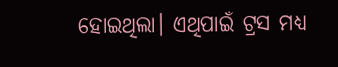ହୋଇଥିଲା। ଏଥିପାଇଁ ଟ୍ରସ ମଧ୍ୟ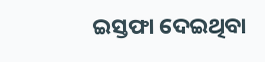ଇସ୍ତଫା ଦେଇଥିବା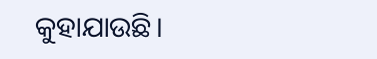କୁହାଯାଉଛି।